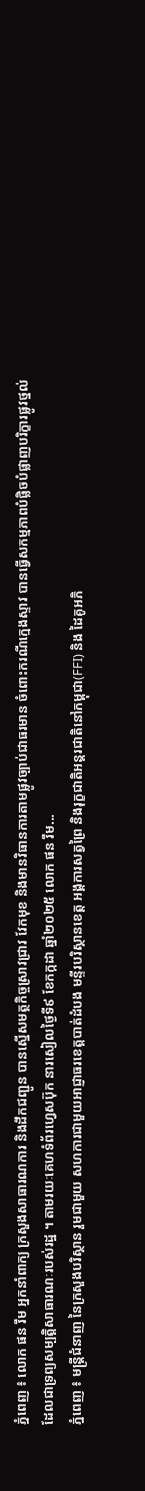ភ្នំពេញ ៖ លោក ផន រឹម អ្នកនាំពាក្យ ក្រសួងសាធារណការ និងដឹកជញ្ជូន បានស្នើសមត្ថកិច្ចស្រាវជ្រាវ វែកមុខ និងមានវិធានការតាមផ្លូវច្បាប់ជាធរមាន ចំពោះករណីក្មេងស្ទាវ បានធ្វើសកម្មភាពបំផ្លិចបំផ្លាញបរិក្ខារផ្លូវថ្នល់ ដែលជាទ្រព្យសម្បត្តិសាធារណៈរបស់រដ្ឋ ។ តាមរយៈគេហទំព័រហ្វេសប៊ុក នារសៀលថ្ងៃទី៩ ខែកក្កដា ឆ្នាំ២០២៥ លោក ផន រឹម...
ភ្នំពេញ ៖ មន្រ្តីជំនាញ នៃក្រសួងបរិស្ថាន រួមជាមួយ សហការជាមួយអាជ្ញាធរខេត្តបាត់ដំបង មន្ទីរបរិស្ថានខេត្ត អង្គការសត្វព្រៃ និងរុក្ខជាតិអន្តរជាតិនៅកម្ពុជា(FFI) និង ដៃគូអភិ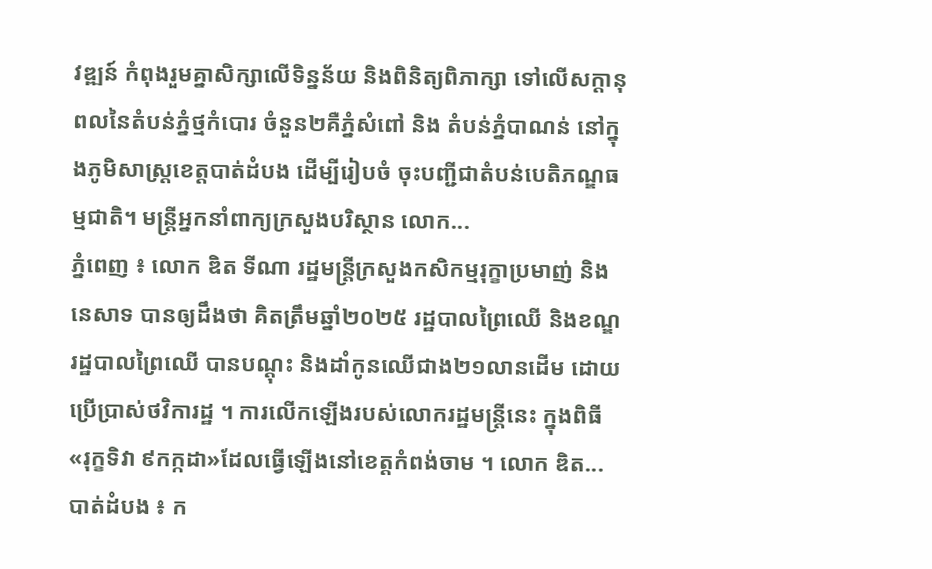វឌ្ឍន៍ កំពុងរួមគ្នាសិក្សាលើទិន្នន័យ និងពិនិត្យពិភាក្សា ទៅលើសក្តានុពលនៃតំបន់ភ្នំថ្មកំបោរ ចំនួន២គឺភ្នំសំពៅ និង តំបន់ភ្នំបាណន់ នៅក្នុងភូមិសាស្រ្តខេត្តបាត់ដំបង ដើម្បីរៀបចំ ចុះបញ្ជីជាតំបន់បេតិភណ្ឌធម្មជាតិ។ មន្រ្តីអ្នកនាំពាក្យក្រសួងបរិស្ថាន លោក...
ភ្នំពេញ ៖ លោក ឌិត ទីណា រដ្ឋមន្ត្រីក្រសួងកសិកម្មរុក្ខាប្រមាញ់ និងនេសាទ បានឲ្យដឹងថា គិតត្រឹមឆ្នាំ២០២៥ រដ្ឋបាលព្រៃឈើ និងខណ្ឌរដ្ឋបាលព្រៃឈើ បានបណ្តុះ និងដាំកូនឈើជាង២១លានដើម ដោយប្រើប្រាស់ថវិការដ្ឋ ។ ការលើកឡើងរបស់លោករដ្ឋមន្រ្តីនេះ ក្នុងពិធី «រុក្ខទិវា ៩កក្កដា»ដែលធ្វើឡើងនៅខេត្តកំពង់ចាម ។ លោក ឌិត...
បាត់ដំបង ៖ ក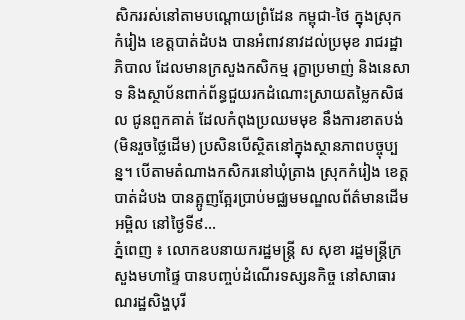សិកររស់នៅតាមបណ្ដោយព្រំដែន កម្ពុជា-ថៃ ក្នុងស្រុកកំរៀង ខេត្តបាត់ដំបង បានអំពាវនាវដល់ប្រមុខ រាជរដ្ឋាភិបាល ដែលមានក្រសួងកសិកម្ម រុក្ខាប្រមាញ់ និងនេសាទ និងស្ថាប័នពាក់ព័ន្ធជួយរកដំណោះស្រាយតម្លៃកសិផល ជូនពួកគាត់ ដែលកំពុងប្រឈមមុខ នឹងការខាតបង់ (មិនរួចថ្លៃដើម) ប្រសិនបើស្ថិតនៅក្នុងស្ថានភាពបច្ចុប្បន្ន។ បើតាមតំណាងកសិករនៅឃុំត្រាង ស្រុកកំរៀង ខេត្តបាត់ដំបង បានត្អូញត្អែរប្រាប់មជ្ឈមមណ្ឌលព័ត៌មានដើមអម្ពិល នៅថ្ងៃទី៩...
ភ្នំពេញ ៖ លោកឧបនាយករដ្ឋមន្រ្តី ស សុខា រដ្ឋមន្រ្តីក្រសួងមហាផ្ទៃ បានបញ្ចប់ដំណើរទស្សនកិច្ច នៅសាធារណរដ្ឋសិង្ហបុរី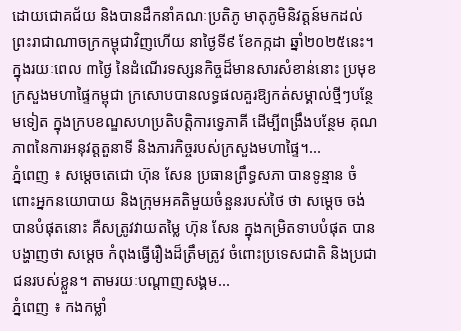ដោយជោគជ័យ និងបានដឹកនាំគណៈប្រតិភូ មាតុភូមិនិវត្តន៍មកដល់ព្រះរាជាណាចក្រកម្ពុជាវិញហើយ នាថ្ងៃទី៩ ខែកក្កដា ឆ្នាំ២០២៥នេះ។ ក្នុងរយៈពេល ៣ថ្ងៃ នៃដំណើរទស្សនកិច្ចដ៏មានសារសំខាន់នោះ ប្រមុខក្រសួងមហាផ្ទៃកម្ពុជា ក្រសោបបានលទ្ធផលគួរឱ្យកត់សម្គាល់ថ្មីៗបន្ថែមទៀត ក្នុងក្របខណ្ឌសហប្រតិបត្តិការទ្វេភាគី ដើម្បីពង្រឹងបន្ថែម គុណភាពនៃការអនុវត្តតួនាទី និងភារកិច្ចរបស់ក្រសួងមហាផ្ទៃ។...
ភ្នំពេញ ៖ សម្ដេចតេជោ ហ៊ុន សែន ប្រធានព្រឹទ្ធសភា បានទូន្មាន ចំពោះអ្នកនយោបាយ និងក្រុមអគតិមួយចំនួនរបស់ថៃ ថា សម្ដេច ចង់បានបំផុតនោះ គឺសត្រូវវាយតម្លៃ ហ៊ុន សែន ក្នុងកម្រិតទាបបំផុត បានបង្ហាញថា សម្ដេច កំពុងធ្វើរឿងដ៏ត្រឹមត្រូវ ចំពោះប្រទេសជាតិ និងប្រជាជនរបស់ខ្លួន។ តាមរយៈបណ្ដាញសង្គម...
ភ្នំពេញ ៖ កងកម្លាំ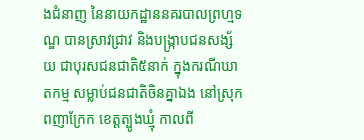ងជំនាញ នៃនាយកដ្ឋាននគរបាលព្រហ្មទណ្ឌ បានស្រាវជ្រាវ និងបង្ក្រាបជនសង្ស័យ ជាបុរសជនជាតិ៥នាក់ ក្នុងករណីឃាតកម្ម សម្លាប់ជនជាតិចិនគ្នាឯង នៅស្រុកពញាក្រែក ខេត្តត្បូងឃ្មុំ កាលពី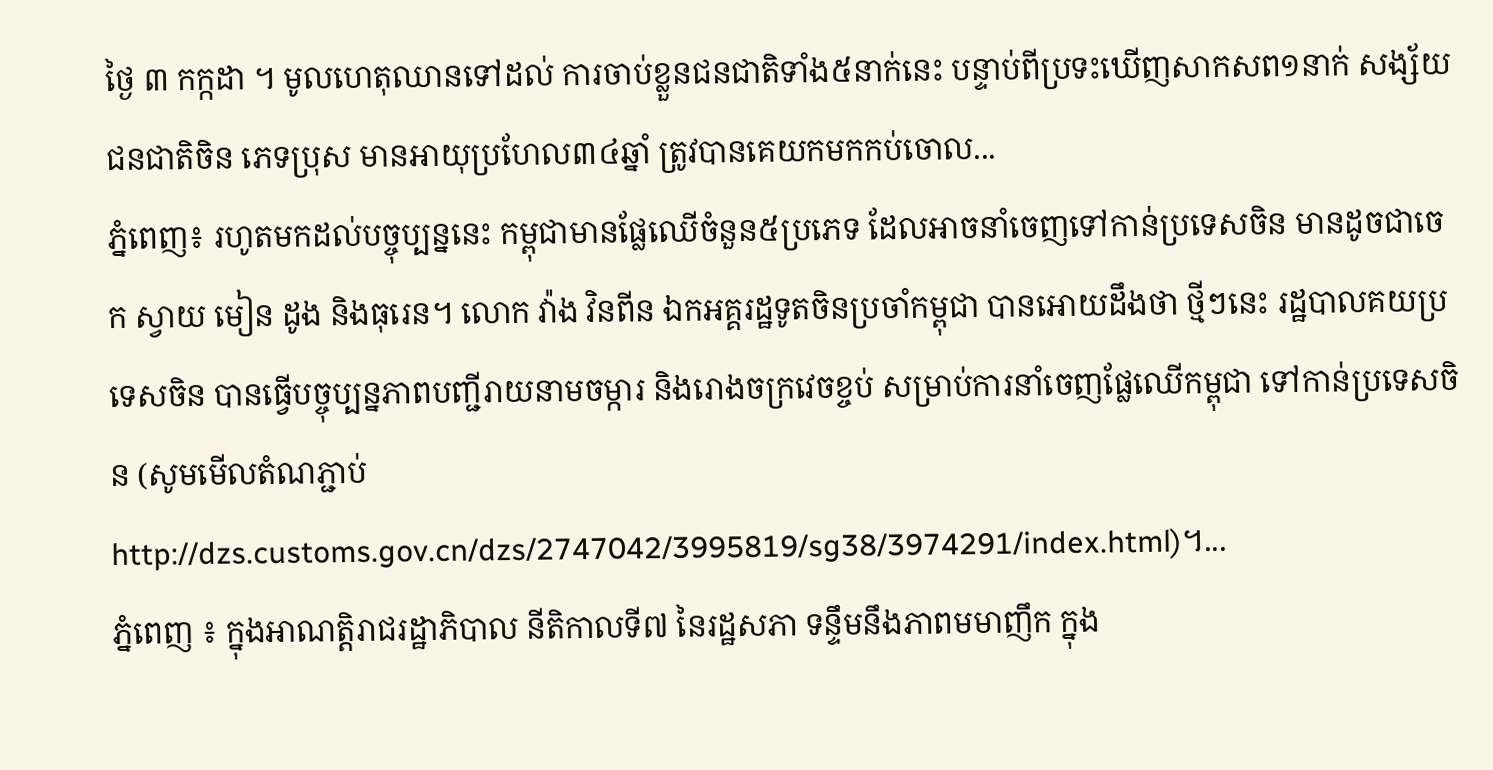ថ្ងៃ ៣ កក្កដា ។ មូលហេតុឈានទៅដល់ ការចាប់ខ្លួនជនជាតិទាំង៥នាក់នេះ បន្ទាប់ពីប្រទះឃើញសាកសព១នាក់ សង្ស័យជនជាតិចិន ភេទប្រុស មានអាយុប្រហែល៣៤ឆ្នាំ ត្រូវបានគេយកមកកប់ចោល...
ភ្នំពេញ៖ រហូតមកដល់បច្ចុប្បន្ននេះ កម្ពុជាមានផ្លែឈើចំនួន៥ប្រភេទ ដែលអាចនាំចេញទៅកាន់ប្រទេសចិន មានដូចជាចេក ស្វាយ មៀន ដូង និងធុរេន។ លោក វ៉ាង វិនពីន ឯកអគ្គរដ្ឋទូតចិនប្រចាំកម្ពុជា បានអោយដឹងថា ថ្មីៗនេះ រដ្ឋបាលគយប្រទេសចិន បានធ្វើបច្ចុប្បន្នភាពបញ្ជីរាយនាមចម្ការ និងរោងចក្រវេចខ្ចប់ សម្រាប់ការនាំចេញផ្លែឈើកម្ពុជា ទៅកាន់ប្រទេសចិន (សូមមើលតំណភ្ជាប់ http://dzs.customs.gov.cn/dzs/2747042/3995819/sg38/3974291/index.html)។...
ភ្នំពេញ ៖ ក្នុងអាណត្តិរាជរដ្ឋាភិបាល នីតិកាលទី៧ នៃរដ្ឋសភា ទន្ទឹមនឹងភាពមមាញឹក ក្នុង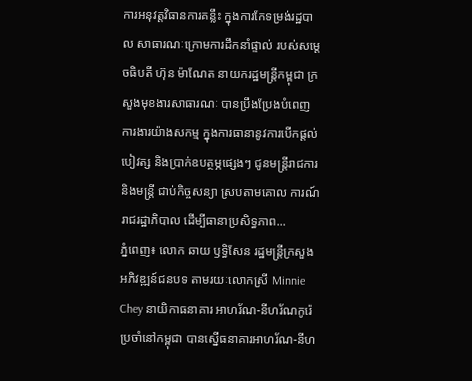ការអនុវត្តវិធានការគន្លឹះ ក្នុងការកែទម្រង់រដ្ឋបាល សាធារណៈក្រោមការដឹកនាំផ្ទាល់ របស់សម្តេចធិបតី ហ៊ុន ម៉ាណែត នាយករដ្ឋមន្ត្រីកម្ពុជា ក្រសួងមុខងារសាធារណៈ បានប្រឹងប្រែងបំពេញការងារយ៉ាងសកម្ម ក្នុងការធានានូវការបើកផ្តល់បៀវត្ស និងប្រាក់ឧបត្ថម្ភផ្សេងៗ ជូនមន្ត្រីរាជការនិងមន្ត្រី ជាប់កិច្ចសន្យា ស្របតាមគោល ការណ៍រាជរដ្ឋាភិបាល ដើម្បីធានាប្រសិទ្ធភាព...
ភ្នំពេញ៖ លោក ឆាយ ឫទ្ធិសែន រដ្ឋមន្ត្រីក្រសួង អភិវឌ្ឍន៍ជនបទ តាមរយៈលោកស្រី Minnie Chey នាយិកាធនាគារ អាហរ័ណ-នីហរ័ណកូរ៉េ ប្រចាំនៅកម្ពុជា បានស្នើធនាគារអាហរ័ណ-នីហ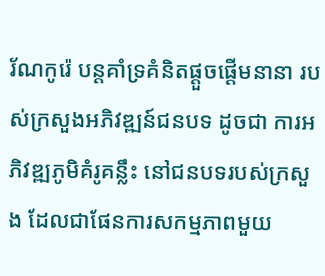រ័ណកូរ៉េ បន្តគាំទ្រគំនិតផ្តួចផ្តើមនានា របស់ក្រសួងអភិវឌ្ឍន៍ជនបទ ដូចជា ការអភិវឌ្ឍភូមិគំរូគន្លឹះ នៅជនបទរបស់ក្រសួង ដែលជាផែនការសកម្មភាពមួយ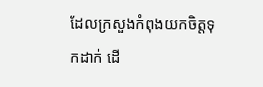ដែលក្រសួងកំពុងយកចិត្តទុកដាក់ ដើ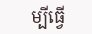ម្បីធ្វើ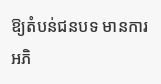ឱ្យតំបន់ជនបទ មានការអភិ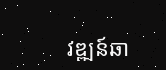វឌ្ឍន៍ឆា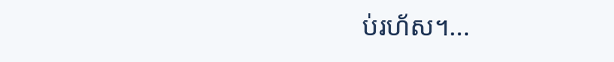ប់រហ័ស។...